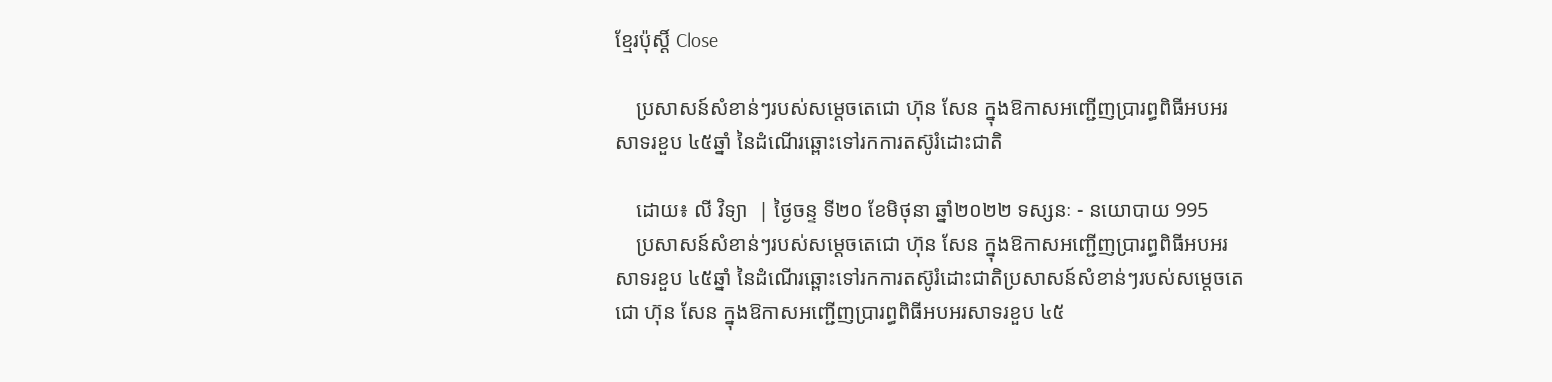ខ្មែរប៉ុស្ដិ៍ Close

    ប្រសាសន៍សំខាន់ៗរបស់សម្តេចតេជោ ហ៊ុន សែន ក្នុងឱកាសអញ្ជើញប្រារព្ធពិធីអបអរសាទរខួប ៤៥ឆ្នាំ នៃដំណើរឆ្ពោះទៅរកការតស៊ូរំដោះជាតិ

    ដោយ៖ លី វិទ្យា  | ថ្ងៃចន្ទ ទី២០ ខែមិថុនា ឆ្នាំ២០២២ ទស្សនៈ - នយោបាយ 995
    ប្រសាសន៍សំខាន់ៗរបស់សម្តេចតេជោ ហ៊ុន សែន ក្នុងឱកាសអញ្ជើញប្រារព្ធពិធីអបអរសាទរខួប ៤៥ឆ្នាំ នៃដំណើរឆ្ពោះទៅរកការតស៊ូរំដោះជាតិប្រសាសន៍សំខាន់ៗរបស់សម្តេចតេជោ ហ៊ុន សែន ក្នុងឱកាសអញ្ជើញប្រារព្ធពិធីអបអរសាទរខួប ៤៥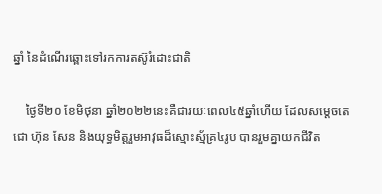ឆ្នាំ នៃដំណើរឆ្ពោះទៅរកការតស៊ូរំដោះជាតិ

    ថ្ងៃទី២០ ខែមិថុនា ឆ្នាំ២០២២នេះគឺជារយៈពេល៤៥ឆ្នាំហើយ ដែលសម្តេចតេជោ ហ៊ុន សែន និងយុទ្ធមិត្តរួមអាវុធដ៏ស្មោះស្ម័គ្រ៤រូប បានរួមគ្នាយកជីវិត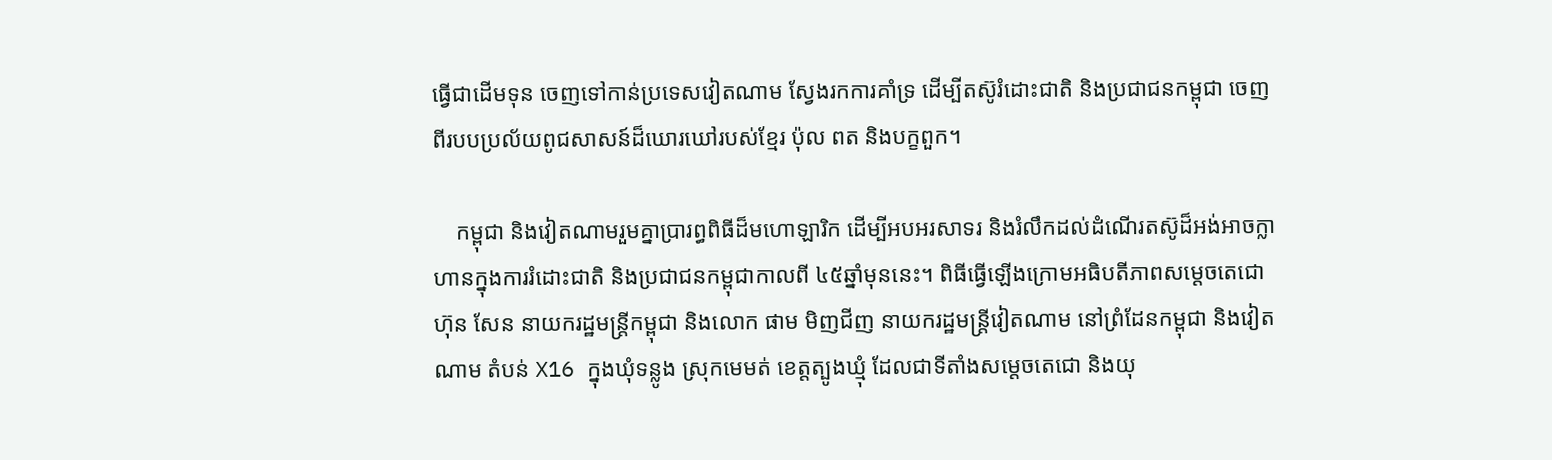ធ្វើជាដើមទុន ចេញទៅកាន់ប្រទេសវៀតណាម ស្វែងរកការគាំទ្រ ដើម្បីតស៊ូរំដោះជាតិ និងប្រជាជនកម្ពុជា ចេញពីរបបប្រល័យពូជសាសន៍ដ៏ឃោរឃៅរបស់ខ្មែរ ប៉ុល ពត និងបក្ខពួក។

    កម្ពុជា និងវៀតណាមរួមគ្នាប្រារព្ធពិធីដ៏មហោឡារិក ដើម្បីអបអរសាទរ និងរំលឹកដល់ដំណើរតស៊ូដ៏អង់អាចក្លាហានក្នុងការរំដោះជាតិ និងប្រជាជនកម្ពុជាកាលពី ៤៥ឆ្នាំមុននេះ។ ពិធីធ្វើឡើងក្រោមអធិបតីភាពសម្តេចតេជោ ហ៊ុន សែន នាយករដ្ឋមន្ត្រីកម្ពុជា និងលោក ផាម មិញជីញ នាយករដ្ឋមន្ត្រីវៀតណាម នៅព្រំដែនកម្ពុជា និងវៀតណាម តំបន់ X16 ក្នុងឃុំទន្លូង ស្រុកមេមត់ ខេត្តត្បូងឃ្មុំ ដែលជាទីតាំងសម្តេចតេជោ និងយុ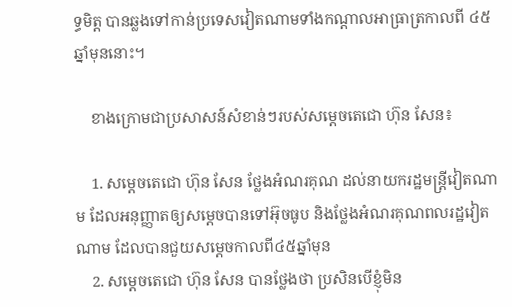ទ្ធមិត្ត បានឆ្លងទៅកាន់ប្រទេសវៀតណាមទាំងកណ្តាលអាធ្រាត្រកាលពី ៤៥ឆ្នាំមុននោះ។

    ខាងក្រោមជាប្រសាសន៍សំខាន់ៗរបស់សម្តេចតេជោ ហ៊ុន សែន៖

    1. សម្តេចតេជោ ហ៊ុន សែន ថ្លែងអំណរគុណ ដល់នាយករដ្ឋមន្រ្តីវៀតណាម ដែលអនុញ្ញាតឲ្យសម្តេចបានទៅអ៊ុចធូប និងថ្លែងអំណរគុណពលរដ្ឋវៀតណាម ដែលបានជួយសម្តេចកាលពី៤៥ឆ្នាំមុន
    2. សម្តេចតេជោ ហ៊ុន សែន បានថ្លែងថា ប្រសិនបើខ្ញុំមិន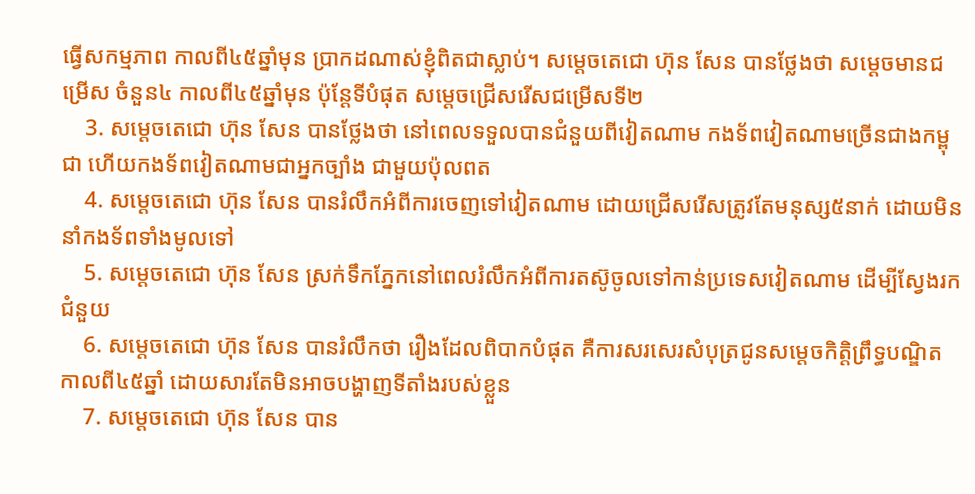ធ្វើសកម្មភាព កាលពី៤៥ឆ្នាំមុន ប្រាកដណាស់ខ្ញុំពិតជាស្លាប់។ សម្តេចតេជោ ហ៊ុន សែន បានថ្លែងថា សម្តេចមានជម្រើស ចំនួន៤ កាលពី៤៥ឆ្នាំមុន ប៉ុន្តែទីបំផុត សម្តេចជ្រើសរើសជម្រើសទី២
    3. សម្តេចតេជោ ហ៊ុន សែន បានថ្លែងថា នៅពេលទទួលបានជំនួយពីវៀតណាម កងទ័ពវៀតណាមច្រើនជាងកម្ពុជា ហើយកងទ័ពវៀតណាមជាអ្នកច្បាំង ជាមួយប៉ុលពត
    4. សម្តេចតេជោ ហ៊ុន សែន បានរំលឹកអំពីការចេញទៅវៀតណាម ដោយជ្រើសរើសត្រូវតែមនុស្ស៥នាក់ ដោយមិននាំកងទ័ពទាំងមូលទៅ
    5. សម្តេចតេជោ ហ៊ុន សែន ស្រក់ទឹកភ្នែកនៅពេលរំលឹកអំពីការតស៊ូចូលទៅកាន់ប្រទេសវៀតណាម ដើម្បីស្វែងរកជំនួយ
    6. សម្តេចតេជោ ហ៊ុន សែន បានរំលឹកថា រឿងដែលពិបាកបំផុត គឺការសរសេរសំបុត្រជូនសម្តេចកិត្តិព្រឹទ្ធបណ្ឌិត កាលពី៤៥ឆ្នាំ ដោយសារតែមិនអាចបង្ហាញទីតាំងរបស់ខ្លួន
    7. សម្តេចតេជោ ហ៊ុន សែន បាន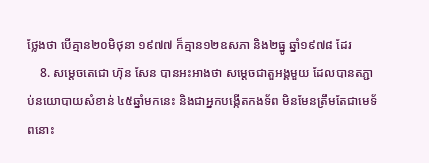ថ្លែងថា បើគ្មាន២០មិថុនា ១៩៧៧ ក៏គ្មាន១២ឧសភា និង២ធ្នូ ឆ្នាំ១៩៧៨ ដែរ
    8. សម្តេចតេជោ ហ៊ុន សែន បានអះអាងថា សម្តេចជាតួអង្គមួយ ដែលបានតភ្ជាប់នយោបាយសំខាន់ ៤៥ឆ្នាំមកនេះ និងជាអ្នកបង្កើតកងទ័ព មិនមែនត្រឹមតែជាមេទ័ពនោះ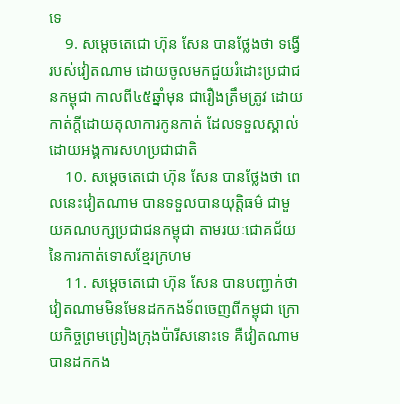ទេ
    9. សម្តេចតេជោ ហ៊ុន សែន បានថ្លែងថា ទង្វើរបស់វៀតណាម ដោយចូលមកជួយរំដោះប្រជាជនកម្ពុជា កាលពី៤៥ឆ្នាំមុន ជារឿងត្រឹមត្រូវ ដោយកាត់ក្តីដោយតុលាការកូនកាត់ ដែលទទួលស្គាល់ដោយអង្គការសហប្រជាជាតិ
    10. សម្តេចតេជោ ហ៊ុន សែន បានថ្លែងថា ពេលនេះវៀតណាម បានទទួលបានយុត្តិធម៌ ជាមួយគណបក្សប្រជាជនកម្ពុជា តាមរយៈជោគជ័យ នៃការកាត់ទោសខ្មែរក្រហម
    11. សម្តេចតេជោ ហ៊ុន សែន បានបញ្ជាក់ថា វៀតណាមមិនមែនដកកងទ័ពចេញពីកម្ពុជា ក្រោយកិច្ចព្រមព្រៀងក្រុងប៉ារីសនោះទេ គឺវៀតណាមបានដកកង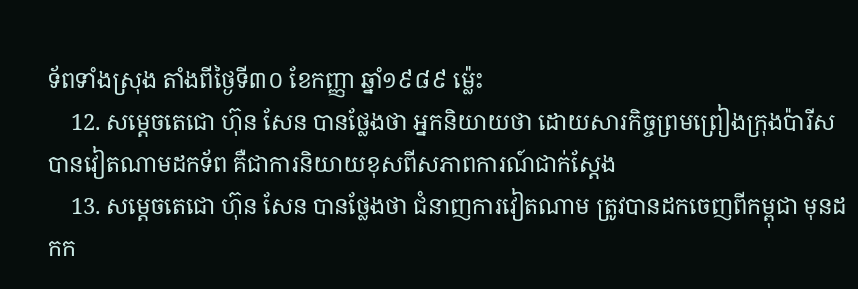ទ័ពទាំងស្រុង តាំងពីថ្ងៃទី៣០ ខែកញ្ញា ឆ្នាំ១៩៨៩ ម្ល៉េះ
    12. សម្តេចតេជោ ហ៊ុន សែន បានថ្លែងថា អ្នកនិយាយថា ដោយសារកិច្ចព្រមព្រៀងក្រុងប៉ារីសបានវៀតណាមដកទ័ព គឺជាការនិយាយខុសពីសភាពការណ៍ជាក់ស្តែង
    13. សម្តេចតេជោ ហ៊ុន សែន បានថ្លែងថា ជំនាញការវៀតណាម ត្រូវបានដកចេញពីកម្ពុជា មុនដកក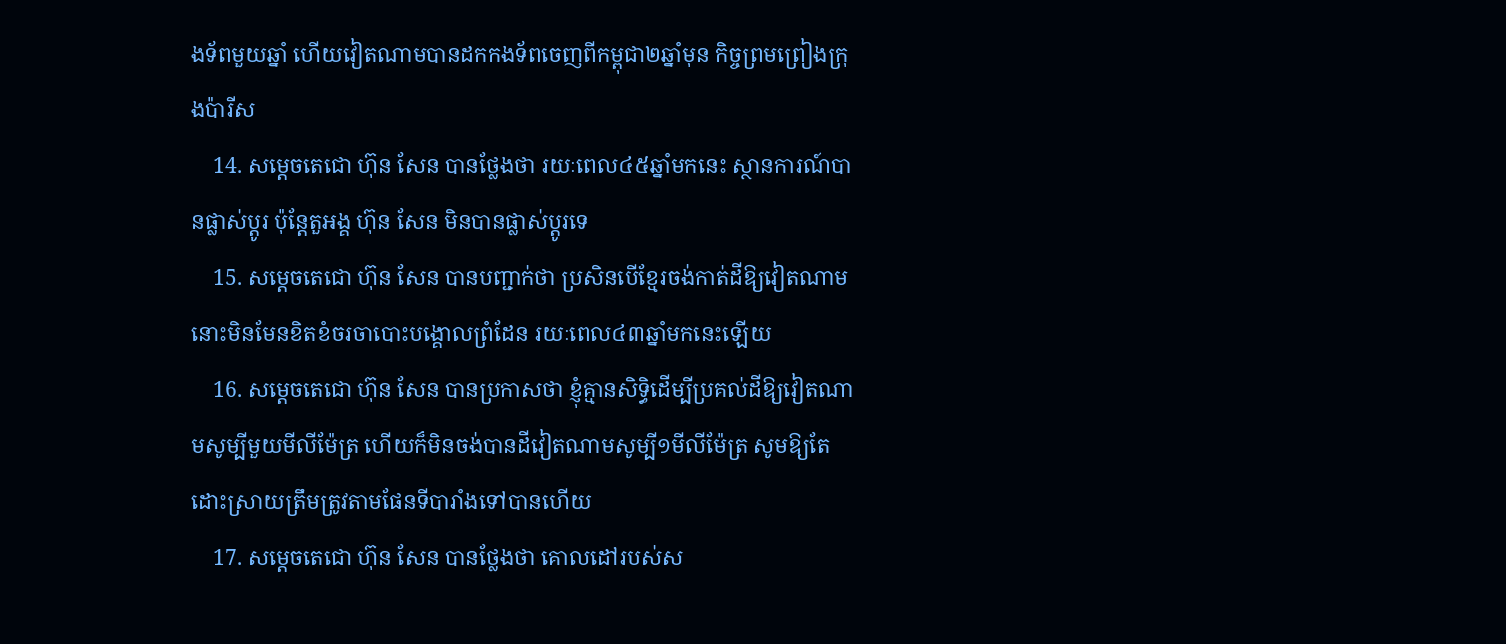ងទ័ពមួយឆ្នាំ ហើយវៀតណាមបានដកកងទ័ពចេញពីកម្ពុជា២ឆ្នាំមុន កិច្ចព្រមព្រៀងក្រុងប៉ារីស
    14. សម្តេចតេជោ ហ៊ុន សែន បានថ្លែងថា រយៈពេល៤៥ឆ្នាំមកនេះ ស្ថានការណ៍បានផ្លាស់ប្តូរ ប៉ុន្តែតួអង្គ ហ៊ុន សែន មិនបានផ្លាស់ប្តូរទេ
    15. សម្តេចតេជោ ហ៊ុន សែន បានបញ្ជាក់ថា ប្រសិនបើខ្មែរចង់កាត់ដីឱ្យវៀតណាម នោះមិនមែនខិតខំចរចាបោះបង្គោលព្រំដែន រយៈពេល៤៣ឆ្នាំមកនេះឡើយ
    16. សម្តេចតេជោ ហ៊ុន សែន បានប្រកាសថា ខ្ញុំគ្មានសិទ្ធិដើម្បីប្រគល់ដីឱ្យវៀតណាមសូម្បីមួយមីលីម៉ែត្រ ហើយក៏មិនចង់បានដីវៀតណាមសូម្បី១មីលីម៉ែត្រ សូមឱ្យតែដោះស្រាយត្រឹមត្រូវតាមផែនទីបារាំងទៅបានហើយ
    17. សម្តេចតេជោ ហ៊ុន សែន បានថ្លែងថា គោលដៅរបស់ស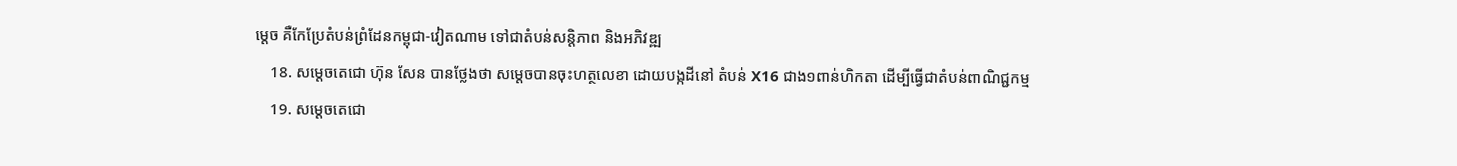ម្តេច គឺកែប្រែតំបន់ព្រំដែនកម្ពុជា-វៀតណាម ទៅជាតំបន់សន្តិភាព និងអភិវឌ្ឍ
    18. សម្តេចតេជោ ហ៊ុន សែន បានថ្លែងថា សម្តេចបានចុះហត្ថលេខា ដោយបង្កដីនៅ តំបន់ X16 ជាង១ពាន់ហិកតា ដើម្បីធ្វើជាតំបន់ពាណិជ្ជកម្ម
    19. សម្តេចតេជោ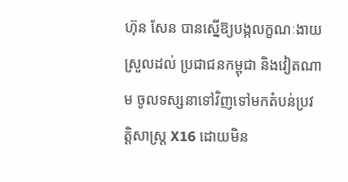ហ៊ុន សែន បានស្នើឱ្យបង្កលក្ខណៈងាយស្រួលដល់ ប្រជាជនកម្ពុជា និងវៀតណាម ចូលទស្សនាទៅវិញទៅមកតំបន់ប្រវត្តិសាស្រ្ត X16 ដោយមិន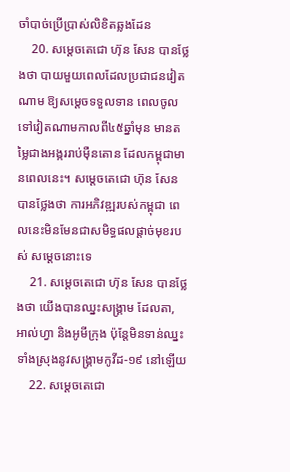ចាំបាច់ប្រើប្រាស់លិខិតឆ្លងដែន
    20. សម្តេចតេជោ ហ៊ុន សែន បានថ្លែងថា បាយមួយពេលដែលប្រជាជនវៀតណាម ឱ្យសម្តេចទទួលទាន ពេលចូលទៅវៀតណាមកាលពី៤៥ឆ្នាំមុន មានតម្លៃជាងអង្កររាប់ម៉ឺនតោន ដែលកម្ពុជាមានពេលនេះ។ សម្តេចតេជោ ហ៊ុន សែន បានថ្លែងថា ការអភិវឌ្ឍរបស់កម្ពុជា ពេលនេះមិនមែនជាសមិទ្ធផលផ្តាច់មុខរបស់ សម្តេចនោះទេ
    21. សម្តេចតេជោ ហ៊ុន សែន បានថ្លែងថា យើងបានឈ្នះសង្គ្រាម ដែលតា, អាល់ហ្វា និងអូមីក្រុង ប៉ុន្តែមិនទាន់ឈ្នះទាំងស្រុងនូវសង្គ្រាមកូវីដ-១៩ នៅឡើយ
    22. សម្តេចតេជោ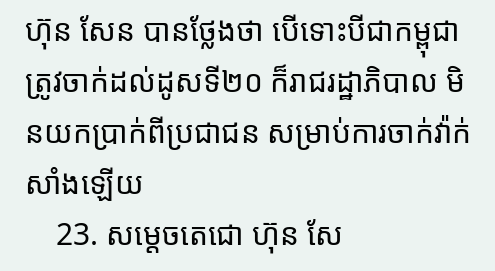ហ៊ុន សែន បានថ្លែងថា បើទោះបីជាកម្ពុជាត្រូវចាក់ដល់ដូសទី២០ ក៏រាជរដ្ឋាភិបាល មិនយកប្រាក់ពីប្រជាជន សម្រាប់ការចាក់វ៉ាក់សាំងឡើយ
    23. សម្តេចតេជោ ហ៊ុន សែ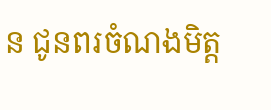ន ជូនពរចំណងមិត្ត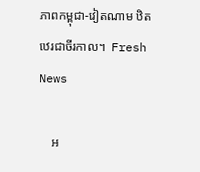ភាពកម្ពុជា-វៀតណាម ឋិតឋេរជាចីរកាល។  Fresh News

    អ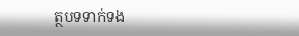ត្ថបទទាក់ទង